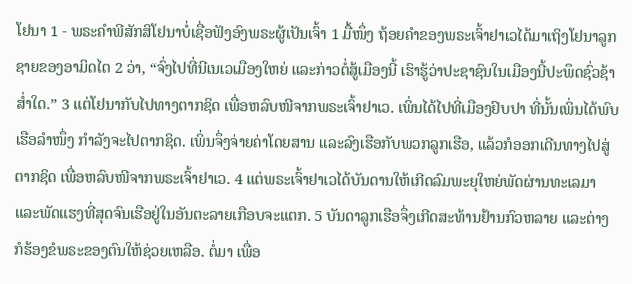ໂຢນາ 1 - ພຣະຄຳພີສັກສິໂຢນາບໍ່ເຊື່ອຟັງອົງພຣະຜູ້ເປັນເຈົ້າ 1 ມື້ໜຶ່ງ ຖ້ອຍຄຳຂອງພຣະເຈົ້າຢາເວໄດ້ມາເຖິງໂຢນາລູກຊາຍຂອງອາມິດໄຕ 2 ວ່າ, “ຈົ່ງໄປທີ່ນີເນເວເມືອງໃຫຍ່ ແລະກ່າວຕໍ່ສູ້ເມືອງນີ້ ເຮົາຮູ້ວ່າປະຊາຊົນໃນເມືອງນີ້ປະພຶດຊົ່ວຊ້າສໍ່າໃດ.” 3 ແຕ່ໂຢນາກັບໄປທາງຕາກຊິດ ເພື່ອຫລົບໜີຈາກພຣະເຈົ້າຢາເວ. ເພິ່ນໄດ້ໄປທີ່ເມືອງຢົບປາ ທີ່ນັ້ນເພິ່ນໄດ້ພົບເຮືອລຳໜຶ່ງ ກຳລັງຈະໄປຕາກຊິດ. ເພິ່ນຈຶ່ງຈ່າຍຄ່າໂດຍສານ ແລະລົງເຮືອກັບພວກລູກເຮືອ, ແລ້ວກໍອອກເດີນທາງໄປສູ່ຕາກຊິດ ເພື່ອຫລົບໜີຈາກພຣະເຈົ້າຢາເວ. 4 ແຕ່ພຣະເຈົ້າຢາເວໄດ້ບັນດານໃຫ້ເກີດລົມພະຍຸໃຫຍ່ພັດຜ່ານທະເລມາ ແລະພັດແຮງທີ່ສຸດຈົນເຮືອຢູ່ໃນອັນຕະລາຍເກືອບຈະແຕກ. 5 ບັນດາລູກເຮືອຈຶ່ງເກີດສະທ້ານຢ້ານກົວຫລາຍ ແລະຕ່າງກໍຮ້ອງຂໍພຣະຂອງຕົນໃຫ້ຊ່ວຍເຫລືອ. ຕໍ່ມາ ເພື່ອ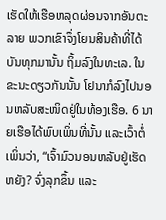ເຮັດໃຫ້ເຮືອຫລຸດຜ່ອນຈາກອັນຕະລາຍ ພວກເຂົາຈຶ່ງໂຍນສິນຄ້າທີ່ໄດ້ບັນທຸກມານັ້ນ ຖິ້ມລົງໃນທະເລ. ໃນຂະນະດຽວກັນນັ້ນ ໂຢນາກໍລົງໄປນອນຫລັບສະໜິດຢູ່ໃນທ້ອງເຮືອ. 6 ນາຍເຮືອໄດ້ພົບເພິ່ນທີ່ນັ້ນ ແລະເວົ້າຕໍ່ເພິ່ນວ່າ, “ເຈົ້າມົວນອນຫລັບຢູ່ເຮັດຫຍັງ? ຈົ່ງລຸກຂຶ້ນ ແລະ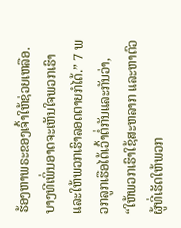ຮ້ອງຫາພຣະຂອງເຈົ້າໃຫ້ຊ່ວຍເຫລືອ. ບາງທີເພິ່ນອາດຈະເຫັນໃຈພວກເຮົາ ແລະໃຫ້ພວກເຮົາລອດຕາຍກໍໄດ້.” 7 ພວກລູກເຮືອໄດ້ເວົ້າຕໍ່ກັນແລະກັນວ່າ, “ໃຫ້ພວກເຮົາໃຊ້ສະຫລາກ ແລະຫາຕົວຜູ້ທີ່ເຮັດໃຫ້ພວກ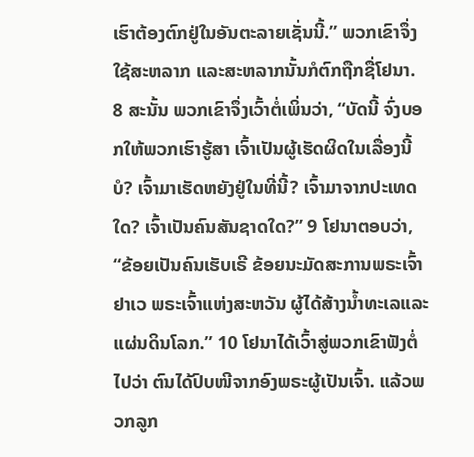ເຮົາຕ້ອງຕົກຢູ່ໃນອັນຕະລາຍເຊັ່ນນີ້.” ພວກເຂົາຈຶ່ງໃຊ້ສະຫລາກ ແລະສະຫລາກນັ້ນກໍຕົກຖືກຊື່ໂຢນາ. 8 ສະນັ້ນ ພວກເຂົາຈຶ່ງເວົ້າຕໍ່ເພິ່ນວ່າ, “ບັດນີ້ ຈົ່ງບອກໃຫ້ພວກເຮົາຮູ້ສາ ເຈົ້າເປັນຜູ້ເຮັດຜິດໃນເລື່ອງນີ້ບໍ? ເຈົ້າມາເຮັດຫຍັງຢູ່ໃນທີ່ນີ້? ເຈົ້າມາຈາກປະເທດໃດ? ເຈົ້າເປັນຄົນສັນຊາດໃດ?” 9 ໂຢນາຕອບວ່າ, “ຂ້ອຍເປັນຄົນເຮັບເຣີ ຂ້ອຍນະມັດສະການພຣະເຈົ້າຢາເວ ພຣະເຈົ້າແຫ່ງສະຫວັນ ຜູ້ໄດ້ສ້າງນໍ້າທະເລແລະແຜ່ນດິນໂລກ.” 10 ໂຢນາໄດ້ເວົ້າສູ່ພວກເຂົາຟັງຕໍ່ໄປວ່າ ຕົນໄດ້ປົບໜີຈາກອົງພຣະຜູ້ເປັນເຈົ້າ. ແລ້ວພວກລູກ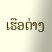ເຮືອຕ່າງ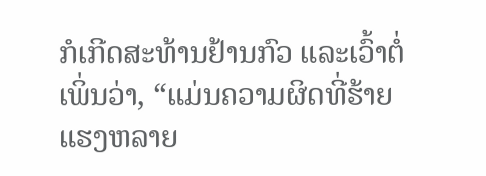ກໍເກີດສະທ້ານຢ້ານກົວ ແລະເວົ້າຕໍ່ເພິ່ນວ່າ, “ແມ່ນຄວາມຜິດທີ່ຮ້າຍແຮງຫລາຍ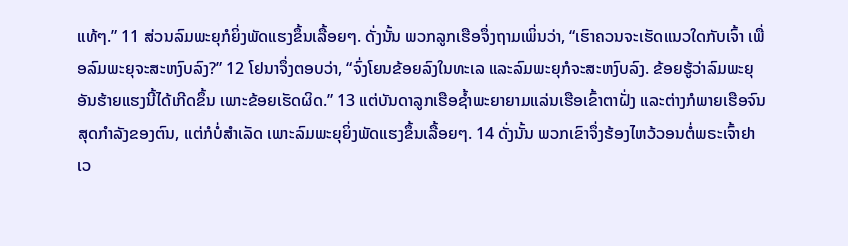ແທ້ໆ.” 11 ສ່ວນລົມພະຍຸກໍຍິ່ງພັດແຮງຂຶ້ນເລື້ອຍໆ. ດັ່ງນັ້ນ ພວກລູກເຮືອຈຶ່ງຖາມເພິ່ນວ່າ, “ເຮົາຄວນຈະເຮັດແນວໃດກັບເຈົ້າ ເພື່ອລົມພະຍຸຈະສະຫງົບລົງ?” 12 ໂຢນາຈຶ່ງຕອບວ່າ, “ຈົ່ງໂຍນຂ້ອຍລົງໃນທະເລ ແລະລົມພະຍຸກໍຈະສະຫງົບລົງ. ຂ້ອຍຮູ້ວ່າລົມພະຍຸອັນຮ້າຍແຮງນີ້ໄດ້ເກີດຂຶ້ນ ເພາະຂ້ອຍເຮັດຜິດ.” 13 ແຕ່ບັນດາລູກເຮືອຊໍ້າພະຍາຍາມແລ່ນເຮືອເຂົ້າຕາຝັ່ງ ແລະຕ່າງກໍພາຍເຮືອຈົນສຸດກຳລັງຂອງຕົນ, ແຕ່ກໍບໍ່ສຳເລັດ ເພາະລົມພະຍຸຍິ່ງພັດແຮງຂຶ້ນເລື້ອຍໆ. 14 ດັ່ງນັ້ນ ພວກເຂົາຈຶ່ງຮ້ອງໄຫວ້ວອນຕໍ່ພຣະເຈົ້າຢາເວ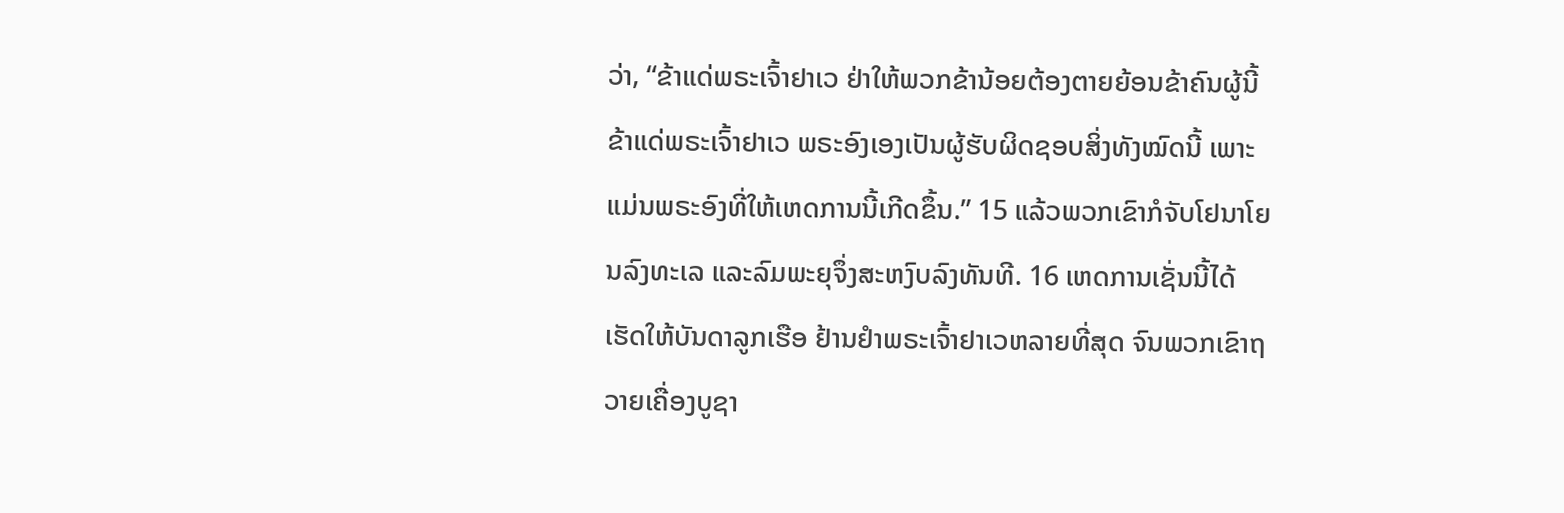ວ່າ, “ຂ້າແດ່ພຣະເຈົ້າຢາເວ ຢ່າໃຫ້ພວກຂ້ານ້ອຍຕ້ອງຕາຍຍ້ອນຂ້າຄົນຜູ້ນີ້ ຂ້າແດ່ພຣະເຈົ້າຢາເວ ພຣະອົງເອງເປັນຜູ້ຮັບຜິດຊອບສິ່ງທັງໝົດນີ້ ເພາະແມ່ນພຣະອົງທີ່ໃຫ້ເຫດການນີ້ເກີດຂຶ້ນ.” 15 ແລ້ວພວກເຂົາກໍຈັບໂຢນາໂຍນລົງທະເລ ແລະລົມພະຍຸຈຶ່ງສະຫງົບລົງທັນທີ. 16 ເຫດການເຊັ່ນນີ້ໄດ້ເຮັດໃຫ້ບັນດາລູກເຮືອ ຢ້ານຢຳພຣະເຈົ້າຢາເວຫລາຍທີ່ສຸດ ຈົນພວກເຂົາຖວາຍເຄື່ອງບູຊາ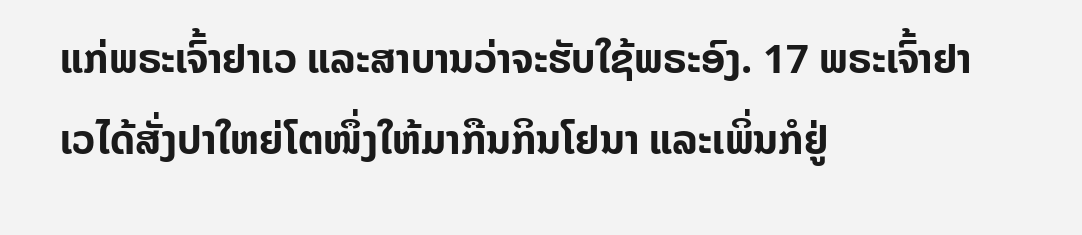ແກ່ພຣະເຈົ້າຢາເວ ແລະສາບານວ່າຈະຮັບໃຊ້ພຣະອົງ. 17 ພຣະເຈົ້າຢາເວໄດ້ສັ່ງປາໃຫຍ່ໂຕໜຶ່ງໃຫ້ມາກືນກິນໂຢນາ ແລະເພິ່ນກໍຢູ່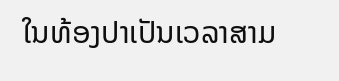ໃນທ້ອງປາເປັນເວລາສາມ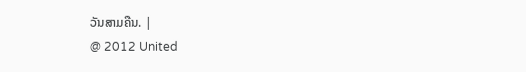ວັນສາມຄືນ. |
@ 2012 United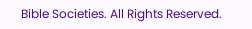Bible Societies. All Rights Reserved.